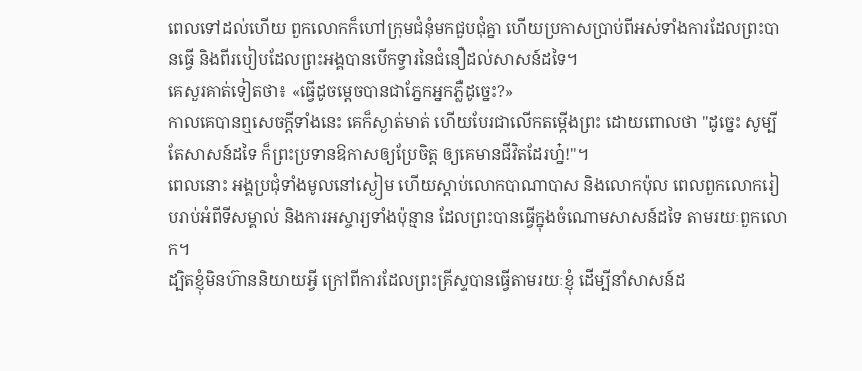ពេលទៅដល់ហើយ ពួកលោកក៏ហៅក្រុមជំនុំមកជួបជុំគ្នា ហើយប្រកាសប្រាប់ពីអស់ទាំងការដែលព្រះបានធ្វើ និងពីរបៀបដែលព្រះអង្គបានបើកទ្វារនៃជំនឿដល់សាសន៍ដទៃ។
គេសួរគាត់ទៀតថា៖ «ធ្វើដូចម្តេចបានជាភ្នែកអ្នកភ្លឺដូច្នេះ?»
កាលគេបានឮសេចក្ដីទាំងនេះ គេក៏ស្ងាត់មាត់ ហើយបែរជាលើកតម្កើងព្រះ ដោយពោលថា "ដូច្នេះ សូម្បីតែសាសន៍ដទៃ ក៏ព្រះប្រទានឱកាសឲ្យប្រែចិត្ត ឲ្យគេមានជីវិតដែរហ្ន៎!"។
ពេលនោះ អង្គប្រជុំទាំងមូលនៅស្ងៀម ហើយស្តាប់លោកបាណាបាស និងលោកប៉ុល ពេលពួកលោករៀបរាប់អំពីទីសម្គាល់ និងការអស្ចារ្យទាំងប៉ុន្មាន ដែលព្រះបានធ្វើក្នុងចំណោមសាសន៍ដទៃ តាមរយៈពួកលោក។
ដ្បិតខ្ញុំមិនហ៊ាននិយាយអ្វី ក្រៅពីការដែលព្រះគ្រីស្ទបានធ្វើតាមរយៈខ្ញុំ ដើម្បីនាំសាសន៍ដ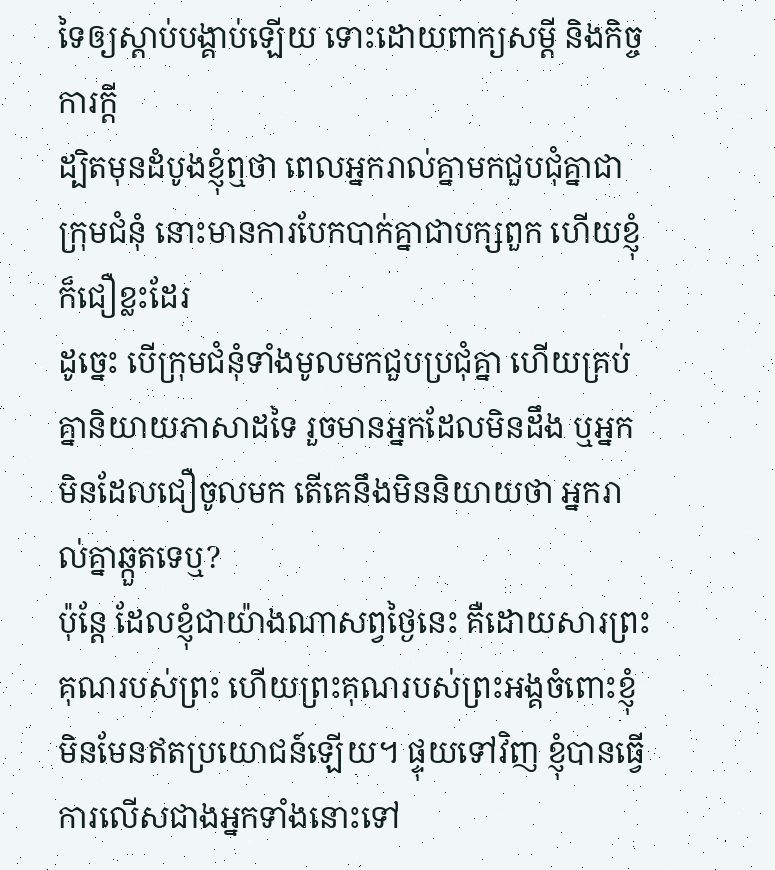ទៃឲ្យស្តាប់បង្គាប់ឡើយ ទោះដោយពាក្យសម្ដី និងកិច្ចការក្ដី
ដ្បិតមុនដំបូងខ្ញុំឮថា ពេលអ្នករាល់គ្នាមកជួបជុំគ្នាជាក្រុមជំនុំ នោះមានការបែកបាក់គ្នាជាបក្សពួក ហើយខ្ញុំក៏ជឿខ្លះដែរ
ដូច្នេះ បើក្រុមជំនុំទាំងមូលមកជួបប្រជុំគ្នា ហើយគ្រប់គ្នានិយាយភាសាដទៃ រួចមានអ្នកដែលមិនដឹង ឬអ្នកមិនដែលជឿចូលមក តើគេនឹងមិននិយាយថា អ្នករាល់គ្នាឆ្កួតទេឬ?
ប៉ុន្តែ ដែលខ្ញុំជាយ៉ាងណាសព្វថ្ងៃនេះ គឺដោយសារព្រះគុណរបស់ព្រះ ហើយព្រះគុណរបស់ព្រះអង្គចំពោះខ្ញុំ មិនមែនឥតប្រយោជន៍ឡើយ។ ផ្ទុយទៅវិញ ខ្ញុំបានធ្វើការលើសជាងអ្នកទាំងនោះទៅ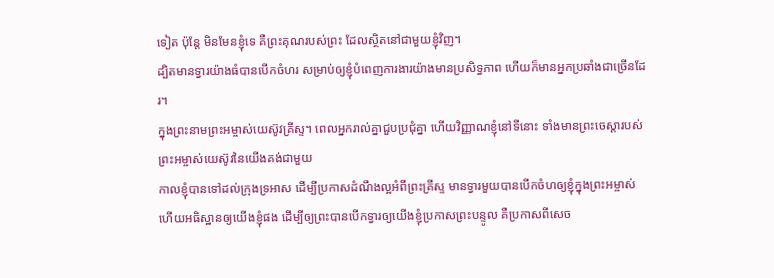ទៀត ប៉ុន្តែ មិនមែនខ្ញុំទេ គឺព្រះគុណរបស់ព្រះ ដែលស្ថិតនៅជាមួយខ្ញុំវិញ។
ដ្បិតមានទ្វារយ៉ាងធំបានបើកចំហរ សម្រាប់ឲ្យខ្ញុំបំពេញការងារយ៉ាងមានប្រសិទ្ធភាព ហើយក៏មានអ្នកប្រឆាំងជាច្រើនដែរ។
ក្នុងព្រះនាមព្រះអម្ចាស់យេស៊ូវគ្រីស្ទ។ ពេលអ្នករាល់គ្នាជួបប្រជុំគ្នា ហើយវិញ្ញាណខ្ញុំនៅទីនោះ ទាំងមានព្រះចេស្តារបស់ព្រះអម្ចាស់យេស៊ូវនៃយើងគង់ជាមួយ
កាលខ្ញុំបានទៅដល់ក្រុងទ្រអាស ដើម្បីប្រកាសដំណឹងល្អអំពីព្រះគ្រីស្ទ មានទ្វារមួយបានបើកចំហឲ្យខ្ញុំក្នុងព្រះអម្ចាស់
ហើយអធិស្ឋានឲ្យយើងខ្ញុំផង ដើម្បីឲ្យព្រះបានបើកទ្វារឲ្យយើងខ្ញុំប្រកាសព្រះបន្ទូល គឺប្រកាសពីសេច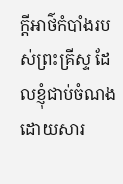ក្ដីអាថ៌កំបាំងរបស់ព្រះគ្រីស្ទ ដែលខ្ញុំជាប់ចំណងដោយសារ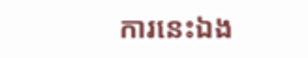ការនេះឯង